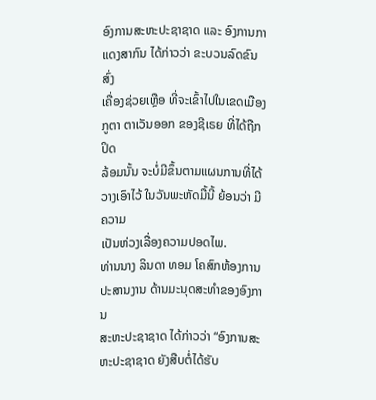ອົງການສະຫະປະຊາຊາດ ແລະ ອົງການກາແດງສາກົນ ໄດ້ກ່າວວ່າ ຂະບວນລົດຂົນສົ່ງ
ເຄື່ອງຊ່ວຍເຫຼືອ ທີ່ຈະເຂົ້າໄປໃນເຂດເມືອງກູຕາ ຕາເວັນອອກ ຂອງຊີເຣຍ ທີ່ໄດ້ຖືກປິດ
ລ້ອມນັ້ນ ຈະບໍ່ມີຂຶ້ນຕາມແຜນການທີ່ໄດ້ວາງເອົາໄວ້ ໃນວັນພະຫັດມື້ນີ້ ຍ້ອນວ່າ ມີຄວາມ
ເປັນຫ່ວງເລື່ອງຄວາມປອດໄພ.
ທ່ານນາງ ລິນດາ ທອມ ໂຄສົກຫ້ອງການ ປະສານງານ ດ້ານມະນຸດສະທຳຂອງອົງການ
ສະຫະປະຊາຊາດ ໄດ້ກ່າວວ່າ “ອົງການສະຫະປະຊາຊາດ ຍັງສືບຕໍ່ໄດ້ຮັບ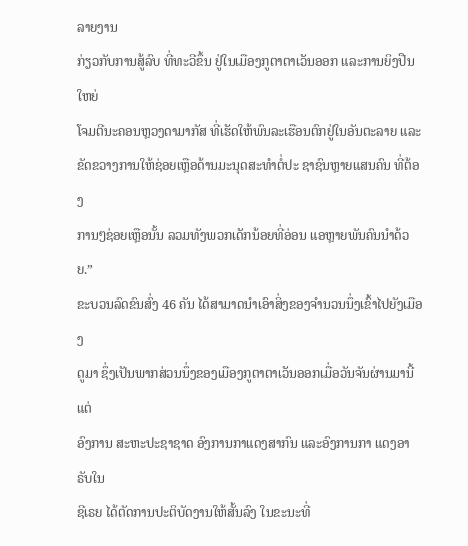ລາຍງານ
ກ່ຽວກັບການສູ້ລົບ ທີ່ທະວີຂຶ້ນ ຢູ່ໃນເມືອງກູຕາຕາເວັນອອກ ແລະການຍິງປືນໃຫຍ່
ໂຈມຕີນະຄອນຫຼວງດາມາກັສ ທີ່ເຮັດໃຫ້ພົນລະເຮືອນຕົກຢູ່ໃນອັນຕະລາຍ ແລະ
ຂັດຂວາງການໃຫ້ຊ່ອຍເຫຼືອດ້ານມະນຸດສະທຳຕໍ່ປະ ຊາຊົນຫຼາຍແສນຄົນ ທີ່ຕ້ອງ
ການໆຊ່ອຍເຫຼືອນັ້ນ ລວມທັງພວກເດັກນ້ອຍທີ່ອ່ອນ ແອຫຼາຍພັນຄົນນຳດ້ວຍ.”
ຂະບວນລົດຂົນສົ່ງ 46 ຄັນ ໄດ້ສາມາດນຳເອົາສິ່ງຂອງຈຳນວນນຶ່ງເຂົ້າໄປຍັງເມືອງ
ດູມາ ຊຶ່ງເປັນພາກສ່ວນນຶ່ງຂອງເມືອງກູຕາຕາເວັນອອກເມື່ອວັນຈັນຜ່ານມານີ້ ແຕ່
ອົງການ ສະຫະປະຊາຊາດ ອົງການກາແດງສາກົນ ແລະອົງການກາ ແດງອາຣັບໃນ
ຊີເຣຍ ໄດ້ຕັດການປະຕິບັດງານໃຫ້ສັ້ນລົງ ໃນຂະນະທີ່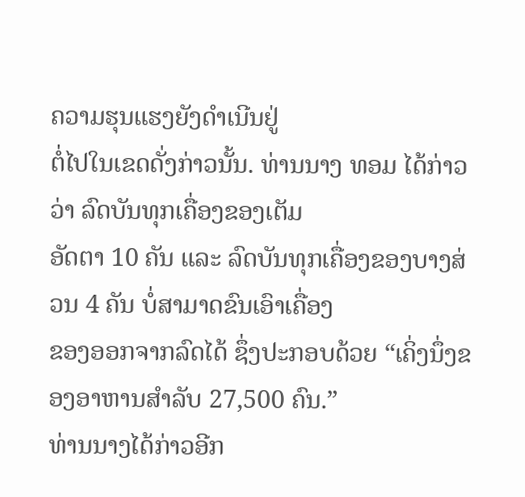ຄວາມຮຸນແຮງຍັງດຳເນີນຢູ່
ຕໍ່ໄປໃນເຂດດັ່ງກ່າວນັ້ນ. ທ່ານນາງ ທອມ ໄດ້ກ່າວວ່າ ລົດບັນທຸກເຄື່ອງຂອງເຕັມ
ອັດຕາ 10 ຄັນ ແລະ ລົດບັນທຸກເຄື່ອງຂອງບາງສ່ວນ 4 ຄັນ ບໍ່ສາມາດຂົນເອົາເຄື່ອງ
ຂອງອອກຈາກລົດໄດ້ ຊຶ່ງປະກອບດ້ວຍ “ເຄິ່ງນຶ່ງຂອງອາຫານສຳລັບ 27,500 ຄົນ.”
ທ່ານນາງໄດ້ກ່າວອີກ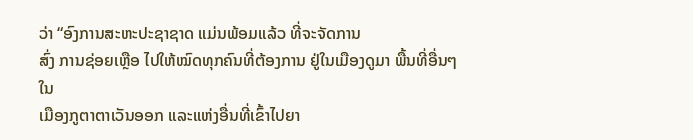ວ່າ “ອົງການສະຫະປະຊາຊາດ ແມ່ນພ້ອມແລ້ວ ທີ່ຈະຈັດການ
ສົ່ງ ການຊ່ອຍເຫຼືອ ໄປໃຫ້ໝົດທຸກຄົນທີ່ຕ້ອງການ ຢູ່ໃນເມືອງດູມາ ພື້ນທີ່ອື່ນໆ ໃນ
ເມືອງກູຕາຕາເວັນອອກ ແລະແຫ່ງອື່ນທີ່ເຂົ້າໄປຍາ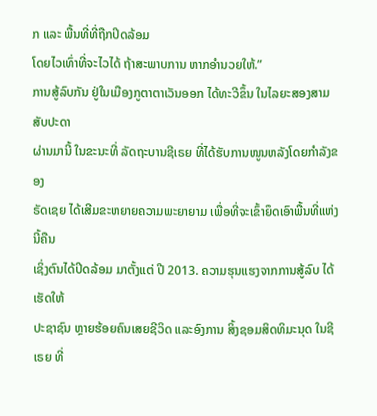ກ ແລະ ພື້ນທີ່ທີ່ຖືກປິດລ້ອມ
ໂດຍໄວເທົ່າທີ່ຈະໄວໄດ້ ຖ້າສະພາບການ ຫາກອຳນວຍໃຫ້.”
ການສູ້ລົບກັນ ຢູ່ໃນເມືອງກູຕາຕາເວັນອອກ ໄດ້ທະວີຂຶ້ນ ໃນໄລຍະສອງສາມສັບປະດາ
ຜ່ານມານີ້ ໃນຂະນະທີ່ ລັດຖະບານຊີເຣຍ ທີ່ໄດ້ຮັບການໜູນຫລັງໂດຍກຳລັງຂອງ
ຣັດເຊຍ ໄດ້ເສີມຂະຫຍາຍຄວາມພະຍາຍາມ ເພື່ອທີ່ຈະເຂົ້າຍຶດເອົາພື້ນທີ່ແຫ່ງນີ້ຄືນ
ເຊິ່ງຕົນໄດ້ປິດລ້ອມ ມາຕັ້ງແຕ່ ປີ 2013. ຄວາມຮຸນແຮງຈາກການສູ້ລົບ ໄດ້ເຮັດໃຫ້
ປະຊາຊົນ ຫຼາຍຮ້ອຍຄົນເສຍຊີວິດ ແລະອົງການ ສິ້ງຊອມສິດທິມະນຸດ ໃນຊີເຣຍ ທີ່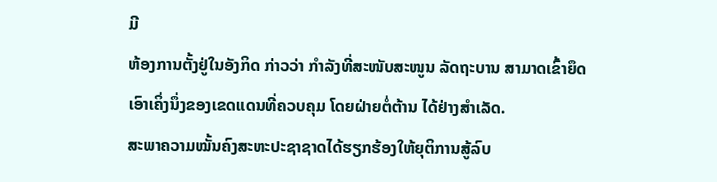ມີ
ຫ້ອງການຕັ້ງຢູ່ໃນອັງກິດ ກ່າວວ່າ ກຳລັງທີ່ສະໜັບສະໜູນ ລັດຖະບານ ສາມາດເຂົ້າຍຶດ
ເອົາເຄິ່ງນຶ່ງຂອງເຂດແດນທີ່ຄວບຄຸມ ໂດຍຝ່າຍຕໍ່ຕ້ານ ໄດ້ຢ່າງສຳເລັດ.
ສະພາຄວາມໝັ້ນຄົງສະຫະປະຊາຊາດໄດ້ຮຽກຮ້ອງໃຫ້ຍຸຕິການສູ້ລົບ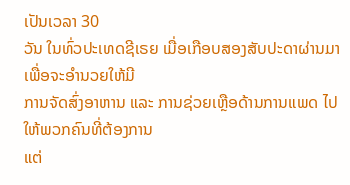ເປັນເວລາ 30
ວັນ ໃນທົ່ວປະເທດຊີເຣຍ ເມື່ອເກືອບສອງສັບປະດາຜ່ານມາ ເພື່ອຈະອຳນວຍໃຫ້ມີ
ການຈັດສົ່ງອາຫານ ແລະ ການຊ່ວຍເຫຼືອດ້ານການແພດ ໄປໃຫ້ພວກຄົນທີ່ຕ້ອງການ
ແຕ່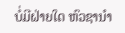ບໍ່ມີຝ່າຍໃດ ຫົວຊານຳ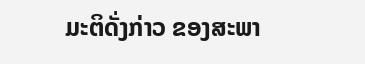ມະຕິດັ່ງກ່າວ ຂອງສະພາ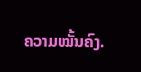ຄວາມໝັ້ນຄົງ.